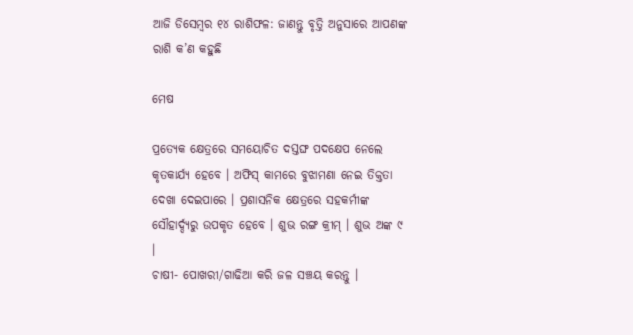ଆଜି ଡିସେମ୍ବର ୧୪ ରାଶିଫଳ: ଜାଣନ୍ତୁ ବୃତ୍ତି ଅନୁସାରେ ଆପଣଙ୍କ ରାଶି କ’ଣ କହୁଛି

ମେଷ

ପ୍ରତ୍ୟେକ କ୍ଷେତ୍ରରେ ସମୟୋଚିତ ଦସ୍ତଙ୍ଘ ପଦକ୍ଷେପ ନେଲେ କୃତକାର୍ଯ୍ୟ ହେବେ । ଅଫିସ୍ କାମରେ ବୁଝାମଣା ନେଇ ତିକ୍ତତା ଦେଖା ଦେଇପାରେ । ପ୍ରଶାସନିକ କ୍ଷେତ୍ରରେ ସହକର୍ମୀଙ୍କ ସୌହାର୍ଦ୍ଦ୍ୟରୁ ଉପକୃତ ହେବେ । ଶୁଭ ରଙ୍ଗ କ୍ରୀମ୍ । ଶୁଭ ଅଙ୍କ ୯ ।
ଚାଷୀ- ପୋଖରୀ/ଗାଢିଆ କରି ଜଳ ସଞ୍ଚୟ କରନ୍ତୁ ।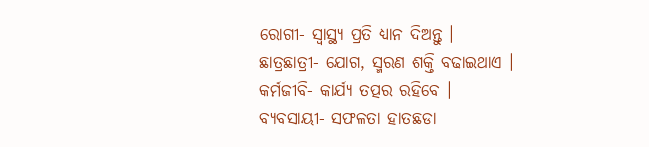ରୋଗୀ- ସ୍ୱାସ୍ଥ୍ୟ ପ୍ରତି ଧ୍ୟାନ ଦିଅନ୍ତୁ ।
ଛାତ୍ରଛାତ୍ରୀ- ଯୋଗ, ସ୍ମରଣ ଶକ୍ତି ବଢାଇଥାଏ ।
କର୍ମଜୀବି- କାର୍ଯ୍ୟ ତତ୍ପର ରହିବେ ।
ବ୍ୟବସାୟୀ- ସଫଳତା ହାତଛଡା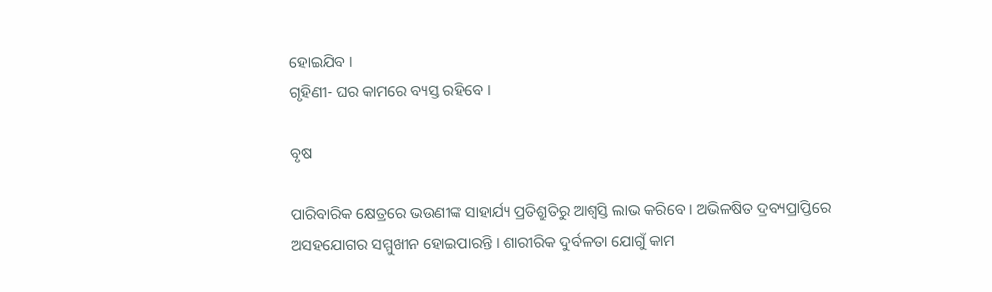ହୋଇଯିବ ।
ଗୃହିଣୀ- ଘର କାମରେ ବ୍ୟସ୍ତ ରହିବେ ।

ବୃଷ

ପାରିବାରିକ କ୍ଷେତ୍ରରେ ଭଉଣୀଙ୍କ ସାହାର୍ଯ୍ୟ ପ୍ରତିଶ୍ରୁତିରୁ ଆଶ୍ୱସ୍ତି ଲାଭ କରିବେ । ଅଭିଳଷିତ ଦ୍ରବ୍ୟପ୍ରାପ୍ତିରେ ଅସହଯୋଗର ସମ୍ମୁଖୀନ ହୋଇପାରନ୍ତି । ଶାରୀରିକ ଦୁର୍ବଳତା ଯୋଗୁଁ କାମ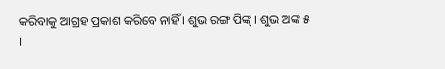କରିବାକୁ ଆଗ୍ରହ ପ୍ରକାଶ କରିବେ ନାହିଁ । ଶୁଭ ରଙ୍ଗ ପିଙ୍କ୍ । ଶୁଭ ଅଙ୍କ ୫ ।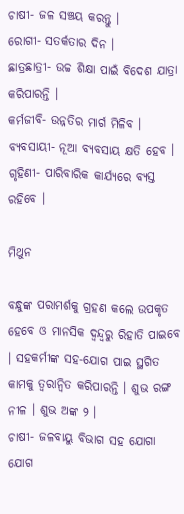ଚାଷୀ- ଜଳ ସଞ୍ଚୟ କରନ୍ତୁ ।
ରୋଗୀ- ସତର୍କତାର ଦିନ ।
ଛାତ୍ରଛାତ୍ରୀ- ଉଚ୍ଚ ଶିକ୍ଷା ପାଇଁ ବିଦେଶ ଯାତ୍ରା କରିପାରନ୍ତି ।
କର୍ମଜୀବି- ଉନ୍ନତିର ମାର୍ଗ ମିଳିବ ।
ବ୍ୟବସାୟୀ- ନୂଆ ବ୍ୟବସାୟ କ୍ଷତି ହେବ ।
ଗୃହିଣୀ- ପାରିବାରିକ କାର୍ଯ୍ୟରେ ବ୍ୟସ୍ତ ରହିବେ ।

ମିଥୁନ

ବନ୍ଧୁଙ୍କ ପରାମର୍ଶକୁ ଗ୍ରହଣ କଲେ ଉପକୃତ ହେବେ ଓ ମାନସିକ ଦ୍ୱନ୍ଦ୍ୱରୁ ରିହାତି ପାଇବେ । ସହକର୍ମୀଙ୍କ ସହ-ଯୋଗ ପାଇ ସ୍ଥଗିତ କାମକୁ ତ୍ୱରାନ୍ୱିତ କରିପାରନ୍ତି । ଶୁଭ ରଙ୍ଗ ନୀଳ । ଶୁଭ ଅଙ୍କ ୨ ।
ଚାଷୀ- ଜଳବାୟୁ ବିଭାଗ ସହ ଯୋଗା ଯୋଗ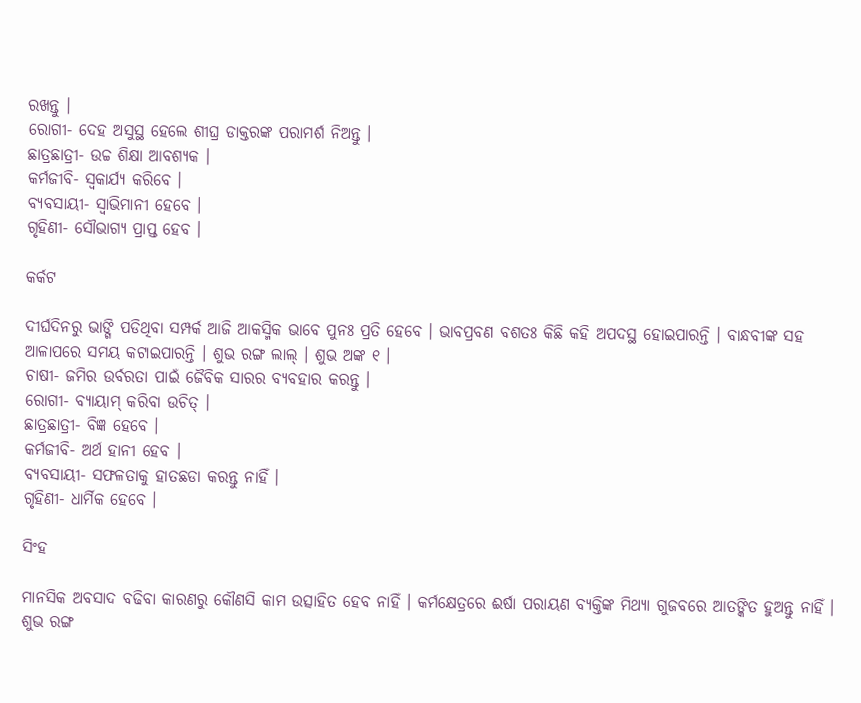ରଖନ୍ତୁ ।
ରୋଗୀ- ଦେହ ଅସୁସ୍ଥ ହେଲେ ଶୀଘ୍ର ଡାକ୍ତରଙ୍କ ପରାମର୍ଶ ନିଅନ୍ତୁ ।
ଛାତ୍ରଛାତ୍ରୀ- ଉଚ୍ଚ ଶିକ୍ଷା ଆବଶ୍ୟକ ।
କର୍ମଜୀବି- ସ୍ୱକାର୍ଯ୍ୟ କରିବେ ।
ବ୍ୟବସାୟୀ- ସ୍ୱାଭିମାନୀ ହେବେ ।
ଗୃହିଣୀ- ସୌଭାଗ୍ୟ ପ୍ରାପ୍ତ ହେବ ।

କର୍କଟ

ଦୀର୍ଘଦିନରୁ ଭାଙ୍ଗି ପଡିଥିବା ସମ୍ପର୍କ ଆଜି ଆକସ୍ମିକ ଭାବେ ପୁନଃ ପ୍ରତି ହେବେ । ଭାବପ୍ରବଣ ବଶତଃ କିଛି କହି ଅପଦସ୍ଥ ହୋଇପାରନ୍ତି । ବାନ୍ଧବୀଙ୍କ ସହ ଆଳାପରେ ସମୟ କଟାଇପାରନ୍ତି । ଶୁଭ ରଙ୍ଗ ଲାଲ୍ । ଶୁଭ ଅଙ୍କ ୧ ।
ଚାଷୀ- ଜମିର ଉର୍ବରତା ପାଇଁ ଜୈବିକ ସାରର ବ୍ୟବହାର କରନ୍ତୁ ।
ରୋଗୀ- ବ୍ୟାୟାମ୍ କରିବା ଉଚିତ୍ ।
ଛାତ୍ରଛାତ୍ରୀ- ବିଜ୍ଞ ହେବେ ।
କର୍ମଜୀବି- ଅର୍ଥ ହାନୀ ହେବ ।
ବ୍ୟବସାୟୀ- ସଫଳତାକୁ ହାତଛଡା କରନ୍ତୁ ନାହିଁ ।
ଗୃହିଣୀ- ଧାର୍ମିକ ହେବେ ।

ସିଂହ

ମାନସିକ ଅବସାଦ ବଢିବା କାରଣରୁ କୌଣସି କାମ ଉତ୍ସାହିତ ହେବ ନାହିଁ । କର୍ମକ୍ଷେତ୍ରରେ ଈର୍ଷା ପରାୟଣ ବ୍ୟକ୍ତିଙ୍କ ମିଥ୍ୟା ଗୁଜବରେ ଆତଙ୍କିତ ହୁଅନ୍ତୁ ନାହିଁ । ଶୁଭ ରଙ୍ଗ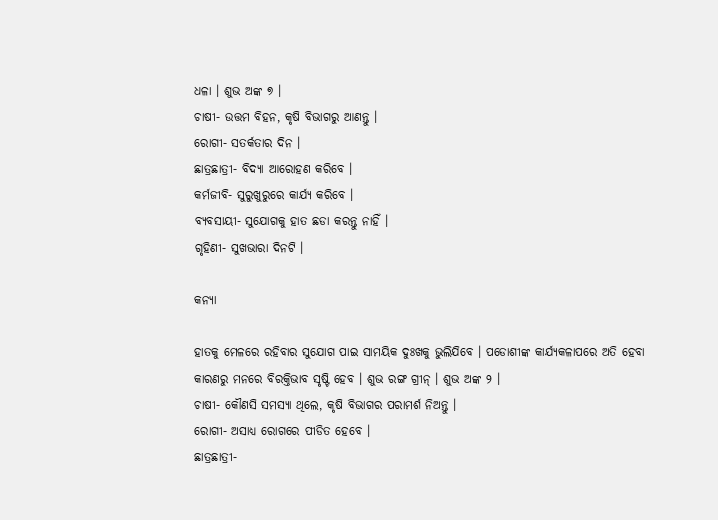ଧଳା । ଶୁଭ ଅଙ୍କ ୭ ।
ଚାଷୀ- ଉତ୍ତମ ବିହନ, କୃଷି ବିଭାଗରୁ ଆଣନ୍ତୁ ।
ରୋଗୀ- ସତର୍କତାର ଦିନ ।
ଛାତ୍ରଛାତ୍ରୀ- ବିଦ୍ୟା ଆରୋହଣ କରିବେ ।
କର୍ମଜୀବି- ସୁରୁଖୁରୁରେ କାର୍ଯ୍ୟ କରିବେ ।
ବ୍ୟବସାୟୀ- ସୁଯୋଗକୁ ହାତ ଛଡା କରନ୍ତୁ ନାହିଁ ।
ଗୃହିଣୀ- ସୁଖଭାରା ଦିନଟି ।

କନ୍ୟା

ହାତକୁ ମେଳରେ ରହିବାର ସୁଯୋଗ ପାଇ ସାମୟିକ ଦୁଃଖକୁ ଭୁଲିଯିବେ । ପଡୋଶୀଙ୍କ କାର୍ଯ୍ୟକଳାପରେ ଅତି ହେବା କାରଣରୁ ମନରେ ବିରକ୍ତିଭାବ ସୃଷ୍ଟି ହେବ । ଶୁଭ ରଙ୍ଗ ଗ୍ରୀନ୍ । ଶୁଭ ଅଙ୍କ ୨ ।
ଚାଷୀ- କୌଣସି ସମସ୍ୟା ଥିଲେ, କୃଷି ବିଭାଗର ପରାମର୍ଶ ନିଅନ୍ତୁ ।
ରୋଗୀ- ଅସାଧ୍ୟ ରୋଗରେ ପୀଡିତ ହେବେ ।
ଛାତ୍ରଛାତ୍ରୀ-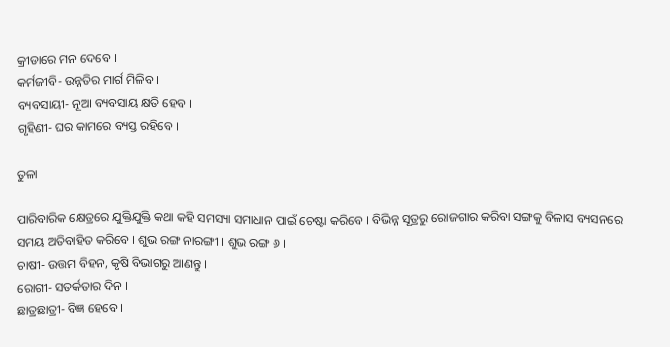କ୍ରୀଡାରେ ମନ ଦେବେ ।
କର୍ମଜୀବି- ଉନ୍ନତିର ମାର୍ଗ ମିଳିବ ।
ବ୍ୟବସାୟୀ- ନୂଆ ବ୍ୟବସାୟ କ୍ଷତି ହେବ ।
ଗୃହିଣୀ- ଘର କାମରେ ବ୍ୟସ୍ତ ରହିବେ ।

ତୁଳା

ପାରିବାରିକ କ୍ଷେତ୍ରରେ ଯୁକ୍ତିଯୁକ୍ତି କଥା କହି ସମସ୍ୟା ସମାଧାନ ପାଇଁ ଚେଷ୍ଟା କରିବେ । ବିଭିନ୍ନ ସୂତ୍ରରୁ ରୋଜଗାର କରିବା ସଙ୍ଗକୁ ବିଳାସ ବ୍ୟସନରେ ସମୟ ଅତିବାହିତ କରିବେ । ଶୁଭ ରଙ୍ଗ ନାରଙ୍ଗୀ । ଶୁଭ ରଙ୍ଗ ୬ ।
ଚାଷୀ- ଉତ୍ତମ ବିହନ, କୃଷି ବିଭାଗରୁ ଆଣନ୍ତୁ ।
ରୋଗୀ- ସତର୍କତାର ଦିନ ।
ଛାତ୍ରଛାତ୍ରୀ- ବିଜ୍ଞ ହେବେ ।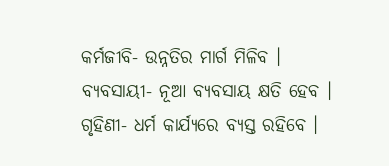କର୍ମଜୀବି- ଉନ୍ନତିର ମାର୍ଗ ମିଳିବ ।
ବ୍ୟବସାୟୀ- ନୂଆ ବ୍ୟବସାୟ କ୍ଷତି ହେବ ।
ଗୃହିଣୀ- ଧର୍ମ କାର୍ଯ୍ୟରେ ବ୍ୟସ୍ତ ରହିବେ ।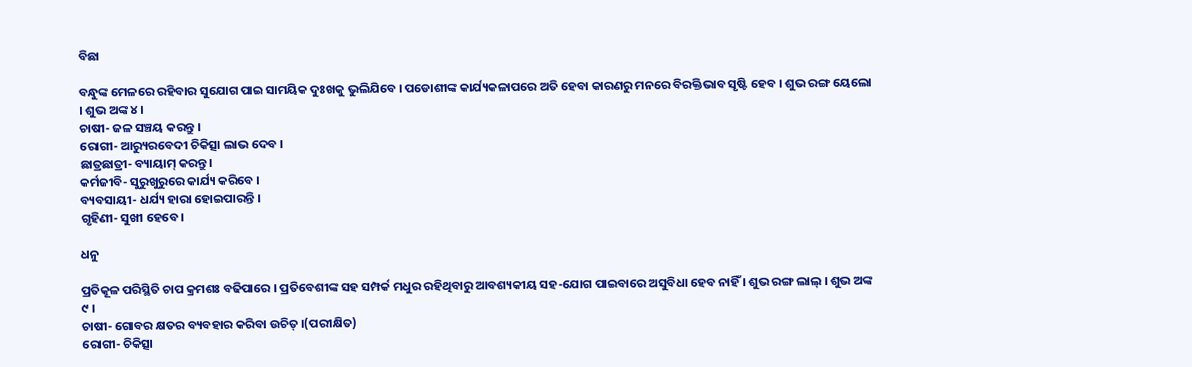ବିଛା

ବନ୍ଧୁଙ୍କ ମେଳରେ ରହିବାର ସୁଯୋଗ ପାଇ ସାମୟିକ ଦୁଃଖକୁ ଭୁଲିଯିବେ । ପଡୋଶୀଙ୍କ କାର୍ଯ୍ୟକଳାପରେ ଅତି ହେବା କାରଣରୁ ମନରେ ବିରକ୍ତିଭାବ ସୃଷ୍ଟି ହେବ । ଶୁଭ ରଙ୍ଗ ୟେଲୋ । ଶୁଭ ଅଙ୍କ ୪ ।
ଚାଷୀ- ଜଳ ସଞ୍ଚୟ କରନ୍ତୁ ।
ରୋଗୀ- ଆର‌୍ୟୁରବେଦୀ ଚିକିତ୍ସା ଲାଭ ଦେବ ।
ଛାତ୍ରଛାତ୍ରୀ- ବ୍ୟାୟାମ୍ କରନ୍ତୁ ।
କର୍ମଜୀବି- ସୁରୁଖୁରୁରେ କାର୍ଯ୍ୟ କରିବେ ।
ବ୍ୟବସାୟୀ- ଧର୍ଯ୍ୟ ହାରା ହୋଇପାରନ୍ତି ।
ଗୃହିଣୀ- ସୁଖୀ ହେବେ ।

ଧନୁ

ପ୍ରତିକୂଳ ପରିସ୍ଥିତି ଚାପ କ୍ରମଶଃ ବଢିପାରେ । ପ୍ରତିବେଶୀଙ୍କ ସହ ସମ୍ପର୍କ ମଧୁର ରହିଥିବାରୁ ଆବଶ୍ୟକୀୟ ସହ-ଯୋଗ ପାଇବାରେ ଅସୁବିଧା ହେବ ନାହିଁ । ଶୁଭ ରଙ୍ଗ ଲାଲ୍ । ଶୁଭ ଅଙ୍କ ୯ ।
ଚାଷୀ- ଗୋବର କ୍ଷତର ବ୍ୟବହାର କରିବା ଉଚିତ୍ ।(ପରୀକ୍ଷିତ)
ରୋଗୀ- ଚିକିତ୍ସା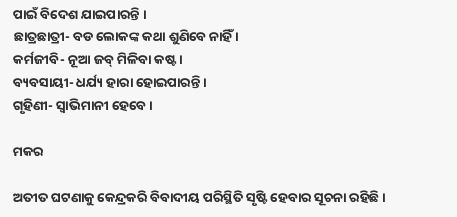ପାଇଁ ବିଦେଶ ଯାଇପାରନ୍ତି ।
ଛାତ୍ରଛାତ୍ରୀ- ବଡ ଲୋକଙ୍କ କଥା ଶୁଣିବେ ନାହିଁ ।
କର୍ମଜୀବି- ନୂଆ ଜବ୍ ମିଳିବା କଷ୍ଟ ।
ବ୍ୟବସାୟୀ- ଧର୍ଯ୍ୟ ହାରା ହୋଇପାରନ୍ତି ।
ଗୃହିଣୀ- ସ୍ୱାଭିମାନୀ ହେବେ ।

ମକର

ଅତୀତ ଘଟଣାକୁ କେନ୍ଦ୍ରକରି ବିବାଦୀୟ ପରିସ୍ଥିତି ସୃଷ୍ଟି ହେବାର ସୂଚନା ରହିଛି ।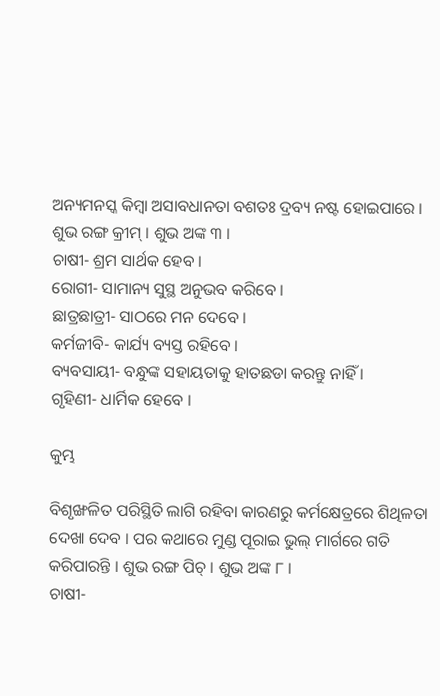ଅନ୍ୟମନସ୍କ କିମ୍ବା ଅସାବଧାନତା ବଶତଃ ଦ୍ରବ୍ୟ ନଷ୍ଟ ହୋଇପାରେ । ଶୁଭ ରଙ୍ଗ କ୍ରୀମ୍ । ଶୁଭ ଅଙ୍କ ୩ ।
ଚାଷୀ- ଶ୍ରମ ସାର୍ଥକ ହେବ ।
ରୋଗୀ- ସାମାନ୍ୟ ସୁସ୍ଥ ଅନୁଭବ କରିବେ ।
ଛାତ୍ରଛାତ୍ରୀ- ସାଠରେ ମନ ଦେବେ ।
କର୍ମଜୀବି- କାର୍ଯ୍ୟ ବ୍ୟସ୍ତ ରହିବେ ।
ବ୍ୟବସାୟୀ- ବନ୍ଧୁଙ୍କ ସହାୟତାକୁ ହାତଛଡା କରନ୍ତୁ ନାହିଁ ।
ଗୃହିଣୀ- ଧାର୍ମିକ ହେବେ ।

କୁମ୍ଭ

ବିଶୃଙ୍ଖଳିତ ପରିସ୍ଥିତି ଲାଗି ରହିବା କାରଣରୁ କର୍ମକ୍ଷେତ୍ରରେ ଶିଥିଳତା ଦେଖା ଦେବ । ପର କଥାରେ ମୁଣ୍ଡ ପୂରାଇ ଭୁଲ୍ ମାର୍ଗରେ ଗତି କରିପାରନ୍ତି । ଶୁଭ ରଙ୍ଗ ପିଚ୍ । ଶୁଭ ଅଙ୍କ ୮ ।
ଚାଷୀ-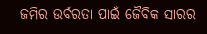ଜମିର ଉର୍ବରତା ପାଇଁ ଜୈବିକ ସାରର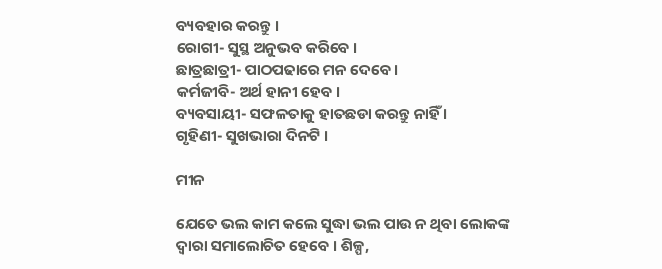ବ୍ୟବହାର କରନ୍ତୁ ।
ରୋଗୀ- ସୁସ୍ଥ ଅନୁଭବ କରିବେ ।
ଛାତ୍ରଛାତ୍ରୀ- ପାଠପଢାରେ ମନ ଦେବେ ।
କର୍ମଜୀବି- ଅର୍ଥ ହାନୀ ହେବ ।
ବ୍ୟବସାୟୀ- ସଫଳତାକୁ ହାତଛଡା କରନ୍ତୁ ନାହିଁ ।
ଗୃହିଣୀ- ସୁଖଭାରା ଦିନଟି ।

ମୀନ

ଯେତେ ଭଲ କାମ କଲେ ସୁଦ୍ଧା ଭଲ ପାଉ ନ ଥିବା ଲୋକଙ୍କ ଦ୍ୱାରା ସମାଲୋଚିତ ହେବେ । ଶିଳ୍ପ,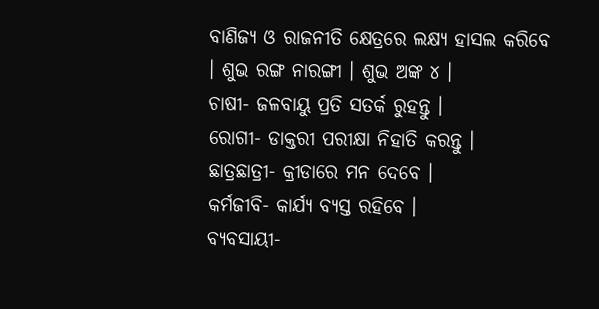ବାଣିଜ୍ୟ ଓ ରାଜନୀତି କ୍ଷେତ୍ରରେ ଲକ୍ଷ୍ୟ ହାସଲ କରିବେ । ଶୁଭ ରଙ୍ଗ ନାରଙ୍ଗୀ । ଶୁଭ ଅଙ୍କ ୪ ।
ଚାଷୀ- ଜଳବାୟୁ ପ୍ରତି ସତର୍କ ରୁହନ୍ତୁ ।
ରୋଗୀ- ଡାକ୍ତରୀ ପରୀକ୍ଷା ନିହାତି କରନ୍ତୁ ।
ଛାତ୍ରଛାତ୍ରୀ- କ୍ରୀଡାରେ ମନ ଦେବେ ।
କର୍ମଜୀବି- କାର୍ଯ୍ୟ ବ୍ୟସ୍ତ ରହିବେ ।
ବ୍ୟବସାୟୀ-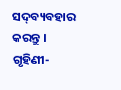ସଦ୍‌ବ୍ୟବହାର କରନ୍ତୁ ।
ଗୃହିଣୀ-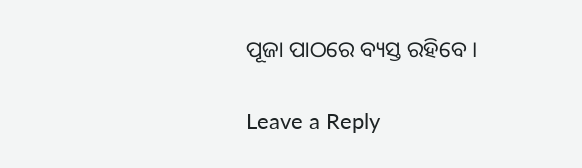ପୂଜା ପାଠରେ ବ୍ୟସ୍ତ ରହିବେ ।

Leave a Reply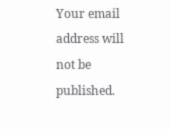Your email address will not be published.